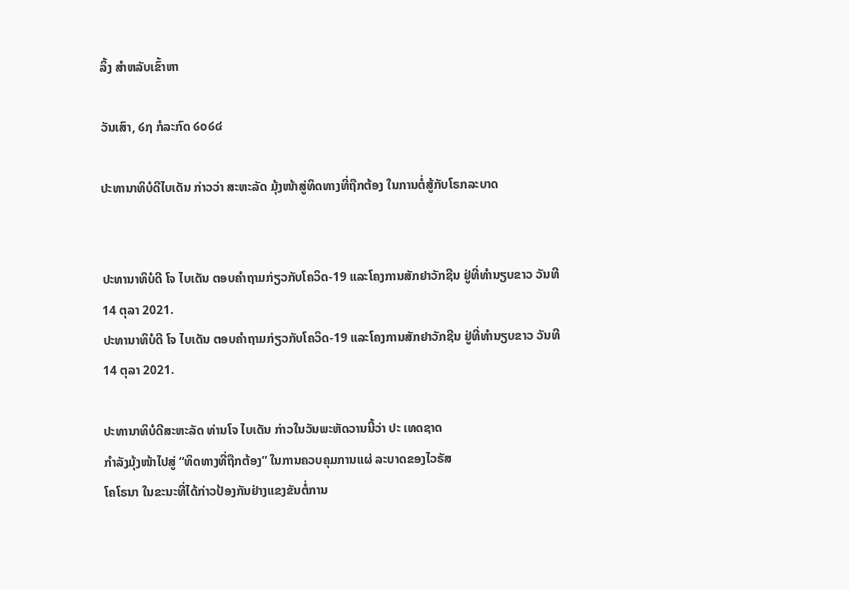ລິ້ງ ສຳຫລັບເຂົ້າຫາ

ວັນເສົາ, ໒໗ ກໍລະກົດ ໒໐໒໔

ປະທານາທິບໍດີໄບເດັນ ກ່າວວ່າ ສະຫະລັດ ມຸ້ງໜ້າສູ່ທິດທາງທີ່ຖືກຕ້ອງ ໃນການຕໍ່ສູ້ກັບໂຣກລະບາດ


ປະທານາທິບໍດີ ໂຈ ໄບເດັນ ຕອບຄຳຖາມກ່ຽວກັບໂຄວິດ-19 ແລະໂຄງການສັກຢາວັກຊີນ ຢູ່ທີ່ທຳນຽບຂາວ ວັນທີ 14 ຕຸລາ 2021.
ປະທານາທິບໍດີ ໂຈ ໄບເດັນ ຕອບຄຳຖາມກ່ຽວກັບໂຄວິດ-19 ແລະໂຄງການສັກຢາວັກຊີນ ຢູ່ທີ່ທຳນຽບຂາວ ວັນທີ 14 ຕຸລາ 2021.

ປະທານາທິບໍດີສະຫະລັດ ທ່ານໂຈ ໄບເດັນ ກ່າວໃນວັນພະຫັດວານນີ້ວ່າ ປະ ເທດຊາດ
ກຳລັງມຸ້ງໜ້າໄປສູ່ “ທິດທາງທີ່ຖືກຕ້ອງ” ໃນການຄວບຄຸມການແຜ່ ລະບາດຂອງໄວຣັສ
ໂຄໂຣນາ ໃນຂະນະທີ່ໄດ້ກ່າວປ້ອງກັນຢ່າງແຂງຂັນຕໍ່ການ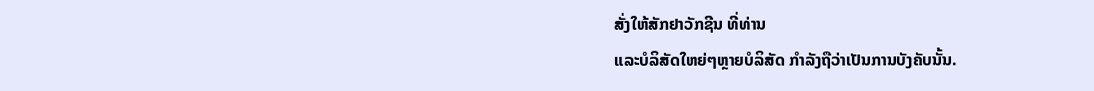ສັ່ງໃຫ້ສັກຢາວັກຊີນ ທີ່ທ່ານ
ແລະບໍລິສັດໃຫຍ່ໆຫຼາຍບໍລິສັດ ກຳລັງຖືວ່າເປັນການບັງຄັບນັ້ນ.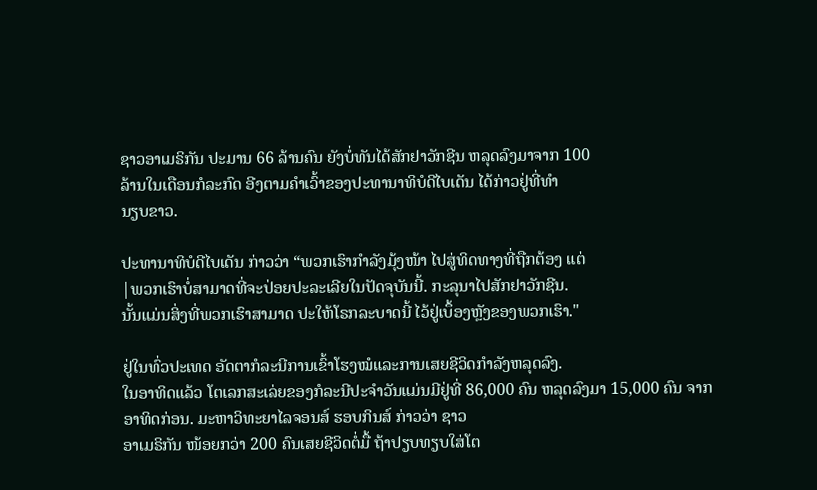ຊາວອາເມຣິກັນ ປະມານ 66 ລ້ານຄົນ ຍັງບໍ່ທັນໄດ້ສັກຢາວັກຊີນ ຫລຸດລົງມາຈາກ 100
ລ້ານໃນເດືອນກໍລະກົດ ອີງຕາມຄຳເວົ້າຂອງປະທານາທິບໍດີໄບເດັນ ໄດ້ກ່າວຢູ່ທີ່ທຳ
ນຽບຂາວ.

ປະທານາທິບໍດີໄບເດັນ ກ່າວວ່າ “ພວກເຮົາກຳລັງມຸ້ງໜ້າ ໄປສູ່ທິດທາງທີ່ຖືກຕ້ອງ ແຕ່
|ພວກເຮົາບໍ່ສາມາດທີ່ຈະປ່ອຍປະລະເລີຍໃນປັດຈຸບັນນີ້. ກະລຸນາໄປສັກຢາວັກຊີນ.
ນັ້ນແມ່ນສິ່ງທີ່ພວກເຮົາສາມາດ ປະໃຫ້ໂຣກລະບາດນີ້ ໄວ້ຢູ່ເບຶ້ອງຫຼັງຂອງພວກເຮົາ."

ຢູ່ໃນທົ່ວປະເທດ ອັດຕາກໍລະນີການເຂົ້າໂຮງໝໍແລະການເສຍຊີວິດກຳລັງຫລຸດລົງ.
ໃນອາທິດແລ້ວ ໂຕເລກສະເລ່ຍຂອງກໍລະນີປະຈຳວັນແມ່ນມີຢູ່ທີ່ 86,000 ຄົນ ຫລຸດລົງມາ 15,000 ຄົນ ຈາກອາທິດກ່ອນ. ມະຫາວິທະຍາໄລຈອນສ໌ ຮອບກິນສ໌ ກ່າວວ່າ ຊາວ
ອາເມຣິກັນ ໜ້ອຍກວ່າ 200 ຄົນເສຍຊີວິດຕໍ່ມື້ ຖ້າປຽບທຽບໃສ່ໂຕ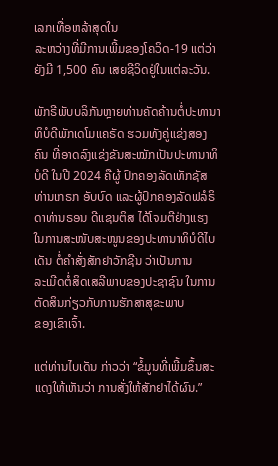ເລກເທື່ອຫລ້າສຸດໃນ
ລະຫວ່າງທີ່ມີການເພີ້ມຂອງໂຄວິດ-19 ແຕ່ວ່າຍັງມີ 1,500 ຄົນ ເສຍຊີວິດຢູ່ໃນແຕ່ລະວັນ.

ພັກຣີພັບບລິກັນຫຼາຍທ່ານຄັດຄ້ານຕໍ່ປະທານາທິບໍດີພັກເດໂມແຄຣັດ ຮວມທັງຄູ່ແຂ່ງສອງ
ຄົນ ທີ່ອາດລົງແຂ່ງຂັນສະໝັກເປັນປະທານາທິບໍດີ ໃນປີ 2024 ຄືຜູ້ ປົກຄອງລັດເທັກຊັສ
ທ່ານເກຣກ ອັບບົດ ແລະຜູ້ປົກຄອງລັດຟລໍຣິດາທ່ານຣອນ ດີແຊນຕິສ ໄດ້ໂຈມຕີຢ່າງແຮງ
ໃນການສະໜັບສະໜູນຂອງປະທານາທິບໍດີໄບ ເດັນ ຕໍ່ຄຳສັ່ງສັກຢາວັກຊີນ ວ່າເປັນການ
ລະເມີດຕໍ່ສິດເສລີພາບຂອງປະຊາຊົນ ໃນການຕັດສິນກ່ຽວກັບການຮັກສາສຸຂະພາບ
ຂອງເຂົາເຈົ້າ.

ແຕ່ທ່ານໄບເດັນ ກ່າວວ່າ “ຂໍ້ມູນທີ່ເພີ້ມຂຶ້ນສະແດງໃຫ້ເຫັນວ່າ ການສັ່ງໃຫ້ສັກຢາໄດ້ຜົນ.”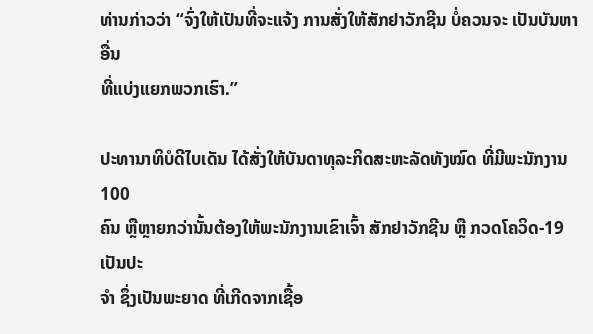ທ່ານກ່າວວ່າ “ຈົ່ງໃຫ້ເປັນທີ່ຈະແຈ້ງ ການສັ່ງໃຫ້ສັກຢາວັກຊີນ ບໍ່ຄວນຈະ ເປັນບັນຫາອື່ນ
ທີ່ແບ່ງແຍກພວກເຮົາ.”

ປະທານາທິບໍດີໄບເດັນ ໄດ້ສັ່ງໃຫ້ບັນດາທຸລະກິດສະຫະລັດທັງໝົດ ທີ່ມີພະນັກງານ 100
ຄົນ ຫຼືຫຼາຍກວ່ານັ້ນຕ້ອງໃຫ້ພະນັກງານເຂົາເຈົ້າ ສັກຢາວັກຊີນ ຫຼື ກວດໂຄວິດ-19 ເປັນປະ
ຈຳ ຊຶ່ງເປັນພະຍາດ ທີ່ເກີດຈາກເຊື້ອ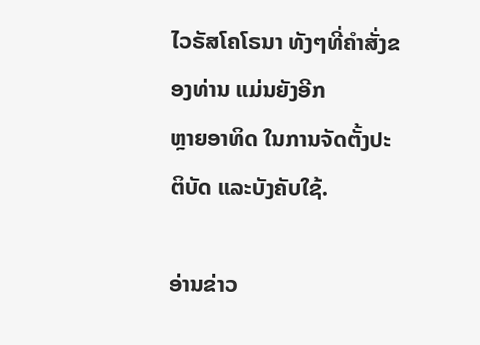ໄວຣັສໂຄໂຣນາ ທັງໆທີ່ຄໍາສັ່ງຂອງທ່ານ ແມ່ນຍັງອີກ
ຫຼາຍອາທິດ ໃນການຈັດຕັ້ງປະຕິບັດ ແລະບັງຄັບໃຊ້.

ອ່ານຂ່າວ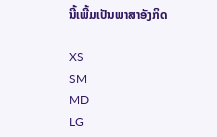ນີ້ເພີ້ມເປັນພາສາອັງກິດ

XS
SM
MD
LG